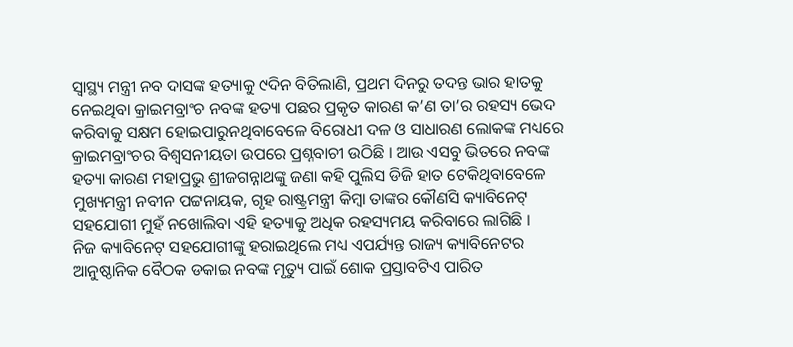ସ୍ୱାସ୍ଥ୍ୟ ମନ୍ତ୍ରୀ ନବ ଦାସଙ୍କ ହତ୍ୟାକୁ ୯ଦିନ ବିତିଲାଣି, ପ୍ରଥମ ଦିନରୁ ତଦନ୍ତ ଭାର ହାତକୁ ନେଇଥିବା କ୍ରାଇମବ୍ରାଂଚ ନବଙ୍କ ହତ୍ୟା ପଛର ପ୍ରକୃତ କାରଣ କ’ଣ ତା’ର ରହସ୍ୟ ଭେଦ କରିବାକୁ ସକ୍ଷମ ହୋଇପାରୁନଥିବାବେଳେ ବିରୋଧୀ ଦଳ ଓ ସାଧାରଣ ଲୋକଙ୍କ ମଧ୍ୟରେ କ୍ରାଇମବ୍ରାଂଚର ବିଶ୍ୱସନୀୟତା ଉପରେ ପ୍ରଶ୍ନବାଚୀ ଉଠିଛି । ଆଉ ଏସବୁ ଭିତରେ ନବଙ୍କ ହତ୍ୟା କାରଣ ମହାପ୍ରଭୁ ଶ୍ରୀଜଗନ୍ନାଥଙ୍କୁ ଜଣା କହି ପୁଲିସ ଡିଜି ହାତ ଟେକିଥିବାବେଳେ ମୁଖ୍ୟମନ୍ତ୍ରୀ ନବୀନ ପଟ୍ଟନାୟକ, ଗୃହ ରାଷ୍ଟ୍ରମନ୍ତ୍ରୀ କିମ୍ବା ତାଙ୍କର କୌଣସି କ୍ୟାବିନେଟ୍ ସହଯୋଗୀ ମୁହଁ ନଖୋଲିବା ଏହି ହତ୍ୟାକୁ ଅଧିକ ରହସ୍ୟମୟ କରିବାରେ ଲାଗିଛି ।
ନିଜ କ୍ୟାବିନେଟ୍ ସହଯୋଗୀଙ୍କୁ ହରାଇଥିଲେ ମଧ୍ୟ ଏପର୍ଯ୍ୟନ୍ତ ରାଜ୍ୟ କ୍ୟାବିନେଟର ଆନୁଷ୍ଠାନିକ ବୈଠକ ଡକାଇ ନବଙ୍କ ମୃତ୍ୟୁ ପାଇଁ ଶୋକ ପ୍ରସ୍ତାବଟିଏ ପାରିତ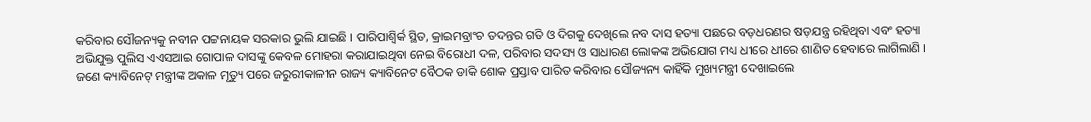କରିବାର ସୌଜନ୍ୟକୁ ନବୀନ ପଟ୍ଟନାୟକ ସରକାର ଭୁଲି ଯାଇଛି । ପାରିପାଶ୍ୱିର୍କ ସ୍ଥିତ, କ୍ରାଇମବ୍ରାଂଚ ତଦନ୍ତର ଗତି ଓ ଦିଗକୁ ଦେଖିଲେ ନବ ଦାସ ହତ୍ୟା ପଛରେ ବଡ଼ଧରଣର ଷଡ଼ଯନ୍ତ୍ର ରହିଥିବା ଏବଂ ହତ୍ୟା ଅଭିଯୁକ୍ତ ପୁଲିସ ଏଏସଆଇ ଗୋପାଳ ଦାସଙ୍କୁ କେବଳ ମୋହରା କରାଯାଇଥିବା ନେଇ ବିରୋଧୀ ଦଳ, ପରିବାର ସଦସ୍ୟ ଓ ସାଧାରଣ ଲୋକଙ୍କ ଅଭିଯୋଗ ମଧ୍ୟ ଧୀରେ ଧୀରେ ଶାଣିତ ହେବାରେ ଲାଗିଲାଣି । ଜଣେ କ୍ୟାବିନେଟ୍ ମନ୍ତ୍ରୀଙ୍କ ଅକାଳ ମୃତ୍ୟୁ ପରେ ଜରୁରୀକାଳୀନ ରାଜ୍ୟ କ୍ୟାବିନେଟ ବୈଠକ ଡାକି ଶୋକ ପ୍ରସ୍ତାବ ପାରିତ କରିବାର ସୌଜ୍ୟନ୍ୟ କାହିଁକି ମୁଖ୍ୟମନ୍ତ୍ରୀ ଦେଖାଇଲେ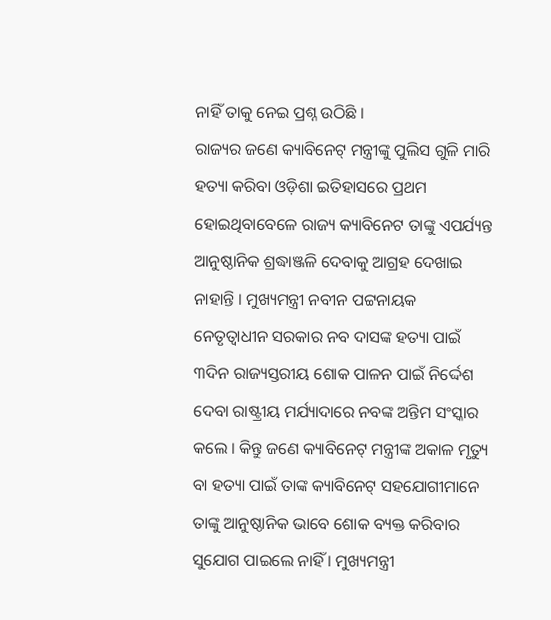ନାହିଁ ତାକୁ ନେଇ ପ୍ରଶ୍ନ ଉଠିଛି ।
ରାଜ୍ୟର ଜଣେ କ୍ୟାବିନେଟ୍ ମନ୍ତ୍ରୀଙ୍କୁ ପୁଲିସ ଗୁଳି ମାରି ହତ୍ୟା କରିବା ଓଡ଼ିଶା ଇତିହାସରେ ପ୍ରଥମ ହୋଇଥିବାବେଳେ ରାଜ୍ୟ କ୍ୟାବିନେଟ ତାଙ୍କୁ ଏପର୍ଯ୍ୟନ୍ତ ଆନୁଷ୍ଠାନିକ ଶ୍ରଦ୍ଧାଞ୍ଜଳି ଦେବାକୁ ଆଗ୍ରହ ଦେଖାଇ ନାହାନ୍ତି । ମୁଖ୍ୟମନ୍ତ୍ରୀ ନବୀନ ପଟ୍ଟନାୟକ ନେତୃତ୍ୱାଧୀନ ସରକାର ନବ ଦାସଙ୍କ ହତ୍ୟା ପାଇଁ ୩ଦିନ ରାଜ୍ୟସ୍ତରୀୟ ଶୋକ ପାଳନ ପାଇଁ ନିର୍ଦ୍ଦେଶ ଦେବା ରାଷ୍ଟ୍ରୀୟ ମର୍ଯ୍ୟାଦାରେ ନବଙ୍କ ଅନ୍ତିମ ସଂସ୍କାର କଲେ । କିନ୍ତୁ ଜଣେ କ୍ୟାବିନେଟ୍ ମନ୍ତ୍ରୀଙ୍କ ଅକାଳ ମୃତ୍ୟୁ ବା ହତ୍ୟା ପାଇଁ ତାଙ୍କ କ୍ୟାବିନେଟ୍ ସହଯୋଗୀମାନେ ତାଙ୍କୁ ଆନୁଷ୍ଠାନିକ ଭାବେ ଶୋକ ବ୍ୟକ୍ତ କରିବାର ସୁଯୋଗ ପାଇଲେ ନାହିଁ । ମୁଖ୍ୟମନ୍ତ୍ରୀ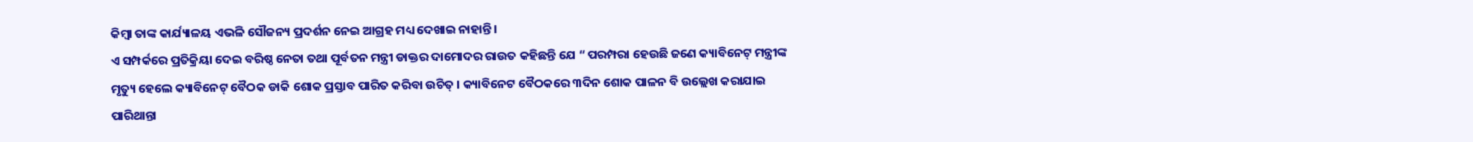କିମ୍ବା ତାଙ୍କ କାର୍ଯ୍ୟାଳୟ ଏଭଳି ସୌଜନ୍ୟ ପ୍ରଦର୍ଶନ ନେଇ ଆଗ୍ରହ ମଧ୍ୟ ଦେଖାଇ ନାହାନ୍ତି ।
ଏ ସମ୍ପର୍କରେ ପ୍ରତିକ୍ରିୟା ଦେଇ ବରିଷ୍ଠ ନେତା ତଥା ପୂର୍ବତନ ମନ୍ତ୍ରୀ ଡାକ୍ତର ଦାମୋଦର ରାଉତ କହିଛନ୍ତି ଯେ “ ପରମ୍ପରା ହେଉଛି ଜଣେ କ୍ୟାବିନେଟ୍ ମନ୍ତ୍ରୀଙ୍କ ମୃତ୍ୟୁ ହେଲେ କ୍ୟାବିନେଟ୍ ବୈଠକ ଡାକି ଶୋକ ପ୍ରସ୍ତାବ ପାରିତ କରିବା ଉଚିତ୍ । କ୍ୟାବିନେଟ ବୈଠକରେ ୩ଦିନ ଶୋକ ପାଳନ ବି ଉଲ୍ଲେଖ କରାଯାଇ ପାରିଥାନ୍ତା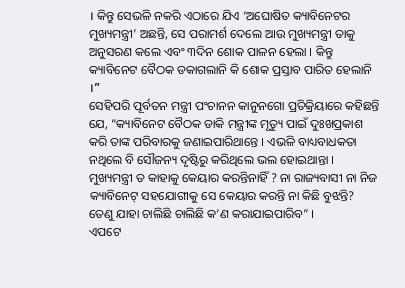। କିନ୍ତୁ ସେଭଳି ନକରି ଏଠାରେ ଯିଏ ‘ଅଘୋଷିତ କ୍ୟାବିନେଟର ମୁଖ୍ୟମନ୍ତ୍ରୀ’ ଅଛନ୍ତି, ସେ ପରାମର୍ଶ ଦେଲେ ଆଉ ମୁଖ୍ୟମନ୍ତ୍ରୀ ତାକୁ ଅନୁସରଣ କଲେ ଏବଂ ୩ଦିନ ଶୋକ ପାଳନ ହେଲା । କିନ୍ତୁ କ୍ୟାବିନେଟ ବୈଠକ ଡକାଗଲାନି କି ଶୋକ ପ୍ରସ୍ତାବ ପାରିତ ହେଲାନି ।”
ସେହିପରି ପୂର୍ବତନ ମନ୍ତ୍ରୀ ପଂଚାନନ କାନୁନଗୋ ପ୍ରତିକ୍ରିୟାରେ କହିଛନ୍ତି ଯେ, “କ୍ୟାବିନେଟ ବୈଠକ ଡାକି ମନ୍ତ୍ରୀଙ୍କ ମୃତ୍ୟୁ ପାଇଁ ଦୁଃଖପ୍ରକାଶ କରି ତାଙ୍କ ପରିବାରକୁ ଜଣାଇପାରିଥାନ୍ତେ । ଏଭଳି ବାଧ୍ୟବାଧକତା ନଥିଲେ ବି ସୌଜନ୍ୟ ଦୃଷ୍ଟିରୁ କରିଥିଲେ ଭଲ ହୋଇଥାନ୍ତା । ମୁଖ୍ୟମନ୍ତ୍ରୀ ତ କାହାକୁ କେୟାର କରନ୍ତିନାହିଁ ? ନା ରାଜ୍ୟବାସୀ ନା ନିଜ କ୍ୟାବିନେଟ୍ ସହଯୋଗୀକୁ ସେ କେୟାର କରନ୍ତି ନା କିଛି ବୁଝନ୍ତି? ତେଣୁ ଯାହା ଚାଲିଛି ଚାଲିଛି କ’ଣ କରାଯାଇପାରିବ” ।
ଏପଟେ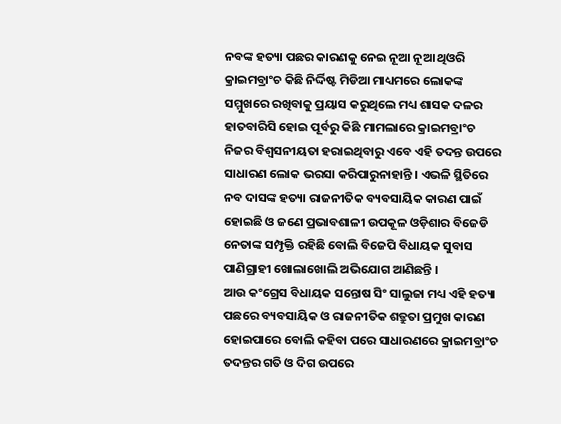ନବଙ୍କ ହତ୍ୟା ପଛର କାରଣକୁ ନେଇ ନୂଆ ନୂଆ ଥିଓରି କ୍ରାଇମବ୍ରାଂଚ କିଛି ନିର୍ଦ୍ଦିଷ୍ଟ ମିଡିଆ ମାଧ୍ୟମରେ ଲୋକଙ୍କ ସମ୍ମୁଖରେ ରଖିବାକୁ ପ୍ରୟାସ କରୁଥିଲେ ମଧ୍ୟ ଶାସକ ଦଳର ହାତବାରିସି ହୋଇ ପୂର୍ବରୁ କିଛି ମାମଲାରେ କ୍ରାଇମବ୍ରାଂଚ ନିଜର ବିଶ୍ୱସନୀୟତା ହରାଇଥିବାରୁ ଏବେ ଏହି ତଦନ୍ତ ଉପରେ ସାଧାରଣ ଲୋକ ଭରସା କରିପାରୁନାହାନ୍ତି । ଏଭଳି ସ୍ଥିତିରେ ନବ ଦାସଙ୍କ ହତ୍ୟା ରାଜନୀତିକ ବ୍ୟବସାୟିକ କାରଣ ପାଇଁ ହୋଇଛି ଓ ଜଣେ ପ୍ରଭାବଶାଳୀ ଉପକୂଳ ଓଡ଼ିଶାର ବିଜେଡି ନେତାଙ୍କ ସମ୍ପୃକ୍ତି ରହିଛି ବୋଲି ବିଜେପି ବିଧାୟକ ସୁବାସ ପାଣିଗ୍ରାହୀ ଖୋଲାଖୋଲି ଅଭିଯୋଗ ଆଣିଛନ୍ତି ।
ଆଉ କଂଗ୍ରେସ ବିଧାୟକ ସନ୍ତୋଷ ସିଂ ସାଲୁଜା ମଧ୍ୟ ଏହି ହତ୍ୟା ପଛରେ ବ୍ୟବସାୟିକ ଓ ରାଜନୀତିକ ଶତ୍ରୁତା ପ୍ରମୁଖ କାରଣ ହୋଇପାରେ ବୋଲି କହିବା ପରେ ସାଧାରଣରେ କ୍ରାଇମବ୍ରାଂଚ ତଦନ୍ତର ଗତି ଓ ଦିଗ ଉପରେ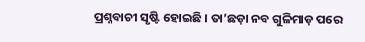ପ୍ରଶ୍ନବାଚୀ ସୃଷ୍ଟି ହୋଇଛି । ତା’ଛଡ଼ା ନବ ଗୁଳିମାଡ଼ ପରେ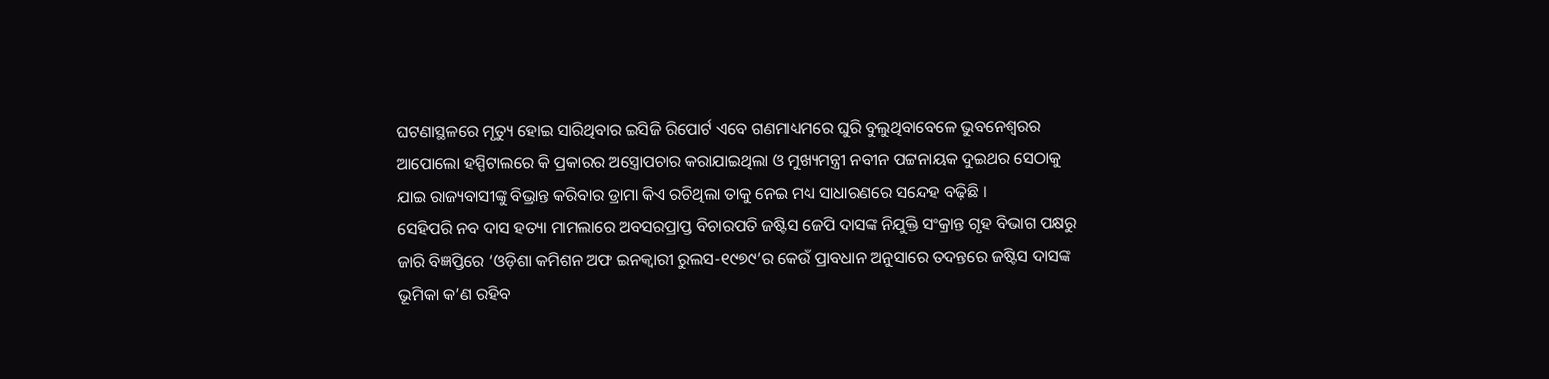ଘଟଣାସ୍ଥଳରେ ମୃତ୍ୟୁ ହୋଇ ସାରିଥିବାର ଇସିଜି ରିପୋର୍ଟ ଏବେ ଗଣମାଧ୍ୟମରେ ଘୁରି ବୁଲୁଥିବାବେଳେ ଭୁବନେଶ୍ୱରର ଆପୋଲୋ ହସ୍ପିଟାଲରେ କି ପ୍ରକାରର ଅସ୍ତ୍ରୋପଚାର କରାଯାଇଥିଲା ଓ ମୁଖ୍ୟମନ୍ତ୍ରୀ ନବୀନ ପଟ୍ଟନାୟକ ଦୁଇଥର ସେଠାକୁ ଯାଇ ରାଜ୍ୟବାସୀଙ୍କୁ ବିଭ୍ରାନ୍ତ କରିବାର ଡ୍ରାମା କିଏ ରଚିଥିଲା ତାକୁ ନେଇ ମଧ୍ୟ ସାଧାରଣରେ ସନ୍ଦେହ ବଢ଼ିଛି ।
ସେହିପରି ନବ ଦାସ ହତ୍ୟା ମାମଲାରେ ଅବସରପ୍ରାପ୍ତ ବିଚାରପତି ଜଷ୍ଟିସ ଜେପି ଦାସଙ୍କ ନିଯୁକ୍ତି ସଂକ୍ରାନ୍ତ ଗୃହ ବିଭାଗ ପକ୍ଷରୁ ଜାରି ବିଜ୍ଞପ୍ତିରେ ‘ଓଡ଼ିଶା କମିଶନ ଅଫ ଇନକ୍ୱାରୀ ରୁଲସ-୧୯୭୯’ର କେଉଁ ପ୍ରାବଧାନ ଅନୁସାରେ ତଦନ୍ତରେ ଜଷ୍ଟିସ ଦାସଙ୍କ ଭୂମିକା କ’ଣ ରହିବ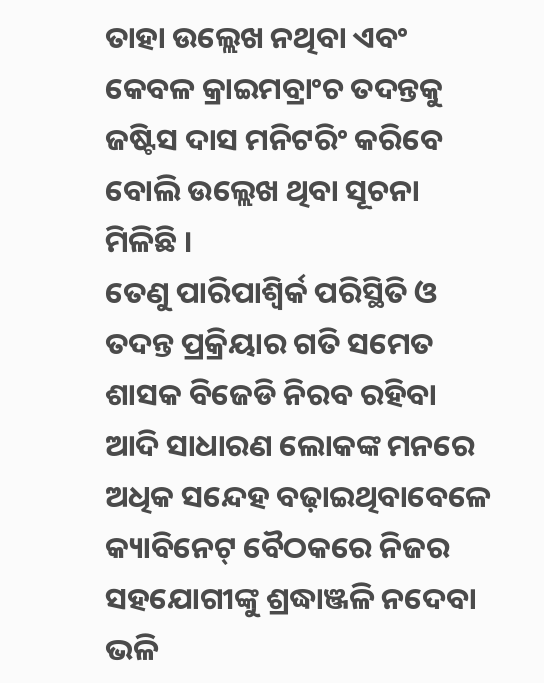ତାହା ଉଲ୍ଲେଖ ନଥିବା ଏବଂ କେବଳ କ୍ରାଇମବ୍ରାଂଚ ତଦନ୍ତକୁ ଜଷ୍ଟିସ ଦାସ ମନିଟରିଂ କରିବେ ବୋଲି ଉଲ୍ଲେଖ ଥିବା ସୂଚନା ମିଳିଛି ।
ତେଣୁ ପାରିପାଶ୍ୱିର୍କ ପରିସ୍ଥିତି ଓ ତଦନ୍ତ ପ୍ରକ୍ରିୟାର ଗତି ସମେତ ଶାସକ ବିଜେଡି ନିରବ ରହିବା ଆଦି ସାଧାରଣ ଲୋକଙ୍କ ମନରେ ଅଧିକ ସନ୍ଦେହ ବଢ଼ାଇଥିବାବେଳେ କ୍ୟାବିନେଟ୍ ବୈଠକରେ ନିଜର ସହଯୋଗୀଙ୍କୁ ଶ୍ରଦ୍ଧାଞ୍ଜଳି ନଦେବା ଭଳି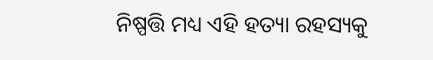ନିଷ୍ପତ୍ତି ମଧ୍ୟ ଏହି ହତ୍ୟା ରହସ୍ୟକୁ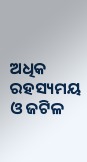ଅଧିକ ରହସ୍ୟମୟ ଓ ଜଟିଳ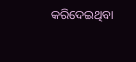କରିଦେଇଥିବା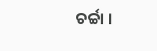ଚର୍ଚ୍ଚା ।